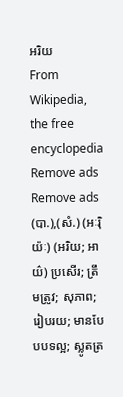អរិយ
From Wikipedia, the free encyclopedia
Remove ads
Remove ads
(បា.),(សំ.) (អៈរ៉ិយ៉ៈ) (អរិយ; អាយ៌) ប្រសើរ; ត្រឹមត្រូវ; សុភាព; រៀបរយ; មានបែបបទល្អ; ស្លូតត្រ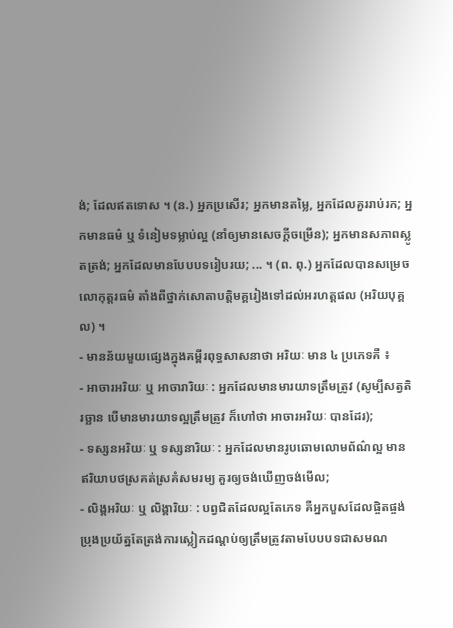ង់; ដែលឥតទោស ។ (ន.) អ្នកប្រសើរ; អ្នកមានតម្លៃ, អ្នកដែលគួររាប់រក; អ្នកមានធម៌ ឬ ទំនៀមទម្លាប់ល្អ (នាំឲ្យមានសេចក្ដីចម្រើន); អ្នកមានសភាពស្លូតត្រង់; អ្នកដែលមានបែបបទរៀបរយ; ... ។ (ព. ពុ.) អ្នកដែលបានសម្រេចលោកុត្តរធម៌ តាំងពីថ្នាក់សោតាបត្តិមគ្គរៀងទៅដល់អរហត្តផល (អរិយបុគ្គល) ។
- មានន័យមួយផ្សេងក្នុងគម្ពីរពុទ្ធសាសនាថា អរិយៈ មាន ៤ ប្រភេទគឺ ៖
- អាចារអរិយៈ ឬ អាចារារិយៈ : អ្នកដែលមានមារយាទត្រឹមត្រូវ (សូម្បីសត្វតិរច្ឆាន បើមានមារយាទល្អត្រឹមត្រូវ ក៏ហៅថា អាចារអរិយៈ បានដែរ);
- ទស្សនអរិយៈ ឬ ទស្សនារិយៈ : អ្នកដែលមានរូបឆោមលោមព័ណ៌ល្អ មានឥរិយាបថស្រគត់ស្រគំសមរម្យ គួរឲ្យចង់ឃើញចង់មើល;
- លិង្គអរិយៈ ឬ លិង្គារិយៈ : បព្វជិតដែលល្អតែភេទ គឺអ្នកបួសដែលផ្ចិតផ្ចង់ប្រុងប្រយ័ត្នតែត្រង់ការស្លៀកដណ្តប់ឲ្យត្រឹមត្រូវតាមបែបបទជាសមណ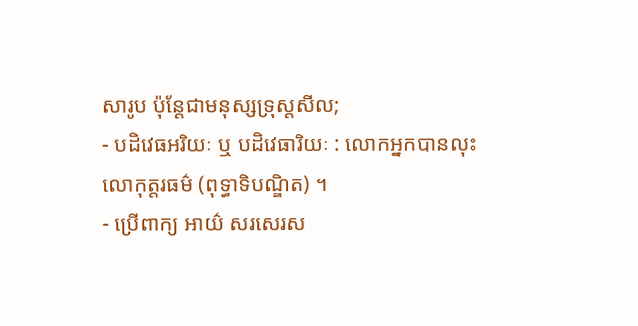សារូប ប៉ុន្តែជាមនុស្សទ្រុស្តសីល;
- បដិវេធអរិយៈ ឬ បដិវេធារិយៈ : លោកអ្នកបានលុះលោកុត្តរធម៌ (ពុទ្ធាទិបណ្ឌិត) ។
- ប្រើពាក្យ អាយ៌ សរសេរស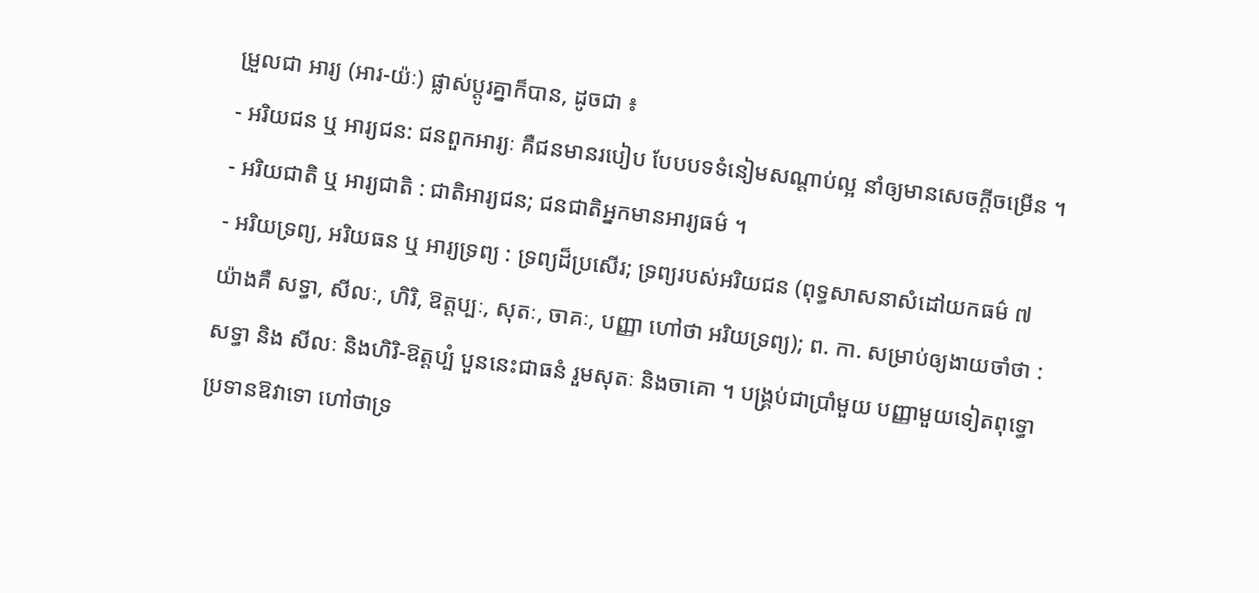ម្រួលជា អារ្យ (អារ-យ៉ៈ) ផ្លាស់ប្តូរគ្នាក៏បាន, ដូចជា ៖
- អរិយជន ឬ អារ្យជន: ជនពួកអារ្យៈ គឺជនមានរបៀប បែបបទទំនៀមសណ្ដាប់ល្អ នាំឲ្យមានសេចក្ដីចម្រើន ។
- អរិយជាតិ ឬ អារ្យជាតិ : ជាតិអារ្យជន; ជនជាតិអ្នកមានអារ្យធម៌ ។
- អរិយទ្រព្យ, អរិយធន ឬ អារ្យទ្រព្យ : ទ្រព្យដ៏ប្រសើរ; ទ្រព្យរបស់អរិយជន (ពុទ្ធសាសនាសំដៅយកធម៌ ៧ យ៉ាងគឺ សទ្ធា, សីលៈ, ហិរិ, ឱត្តប្បៈ, សុតៈ, ចាគៈ, បញ្ញា ហៅថា អរិយទ្រព្យ); ព. កា. សម្រាប់ឲ្យងាយចាំថា : សទ្ធា និង សីលៈ និងហិរិ-ឱត្តប្បំ បួននេះជាធនំ រួមសុតៈ និងចាគោ ។ បង្រ្គប់ជាប្រាំមួយ បញ្ញាមួយទៀតពុទ្ធោ ប្រទានឱវាទោ ហៅថាទ្រ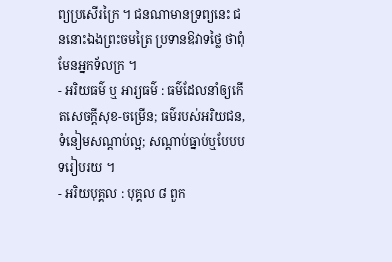ព្យប្រសើរក្រៃ ។ ជនណាមានទ្រព្យនេះ ជននោះឯងព្រះចមត្រៃ ប្រទានឱវាទថ្លៃ ថាពុំមែនអ្នកទ័លក្រ ។
- អរិយធម៌ ឬ អារ្យធម៌ : ធម៌ដែលនាំឲ្យកើតសេចក្ដីសុខ-ចម្រើន; ធម៌របស់អរិយជន, ទំនៀមសណ្ដាប់ល្អ; សណ្ដាប់ធ្នាប់ឬបែបបទរៀបរយ ។
- អរិយបុគ្គល : បុគ្គល ៨ ពួក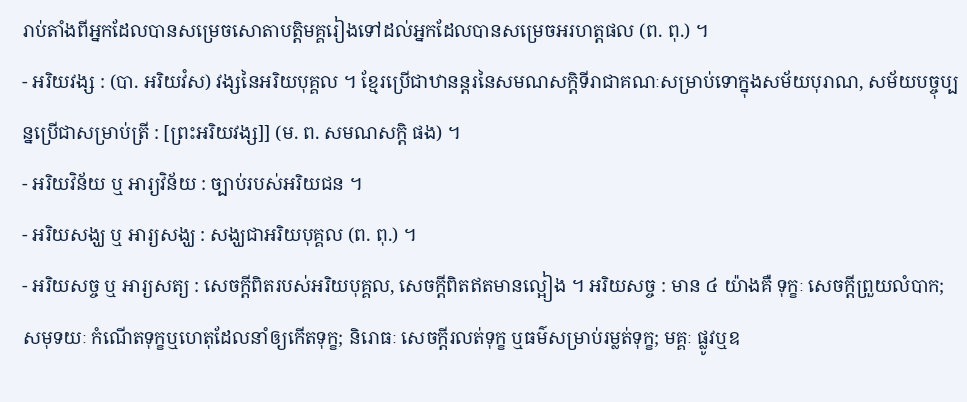រាប់តាំងពីអ្នកដែលបានសម្រេចសោតាបត្តិមគ្គរៀងទៅដល់អ្នកដែលបានសម្រេចអរហត្តផល (ព. ពុ.) ។
- អរិយវង្ស : (បា. អរិយវំស) វង្សនៃអរិយបុគ្គល ។ ខ្មែរប្រើជាឋានន្តរនៃសមណសក្តិទីរាជាគណៈសម្រាប់ទោក្នុងសម័យបុរាណ, សម័យបច្ចុប្បន្នប្រើជាសម្រាប់ត្រី : [ព្រះអរិយវង្ស]] (ម. ព. សមណសក្តិ ផង) ។
- អរិយវិន័យ ឬ អារ្យវិន័យ : ច្បាប់របស់អរិយជន ។
- អរិយសង្ឃ ឬ អារ្យសង្ឃ : សង្ឃជាអរិយបុគ្គល (ព. ពុ.) ។
- អរិយសច្ច ឬ អារ្យសត្យ : សេចក្ដីពិតរបស់អរិយបុគ្គល, សេចក្ដីពិតឥតមានល្អៀង ។ អរិយសច្ច : មាន ៤ យ៉ាងគឺ ទុក្ខៈ សេចក្ដីព្រួយលំបាក; សមុទយៈ កំណើតទុក្ខឬហេតុដែលនាំឲ្យកើតទុក្ខ; និរោធៈ សេចក្ដីរលត់ទុក្ខ ឬធម៌សម្រាប់រម្លត់ទុក្ខ; មគ្គៈ ផ្លូវឬឧ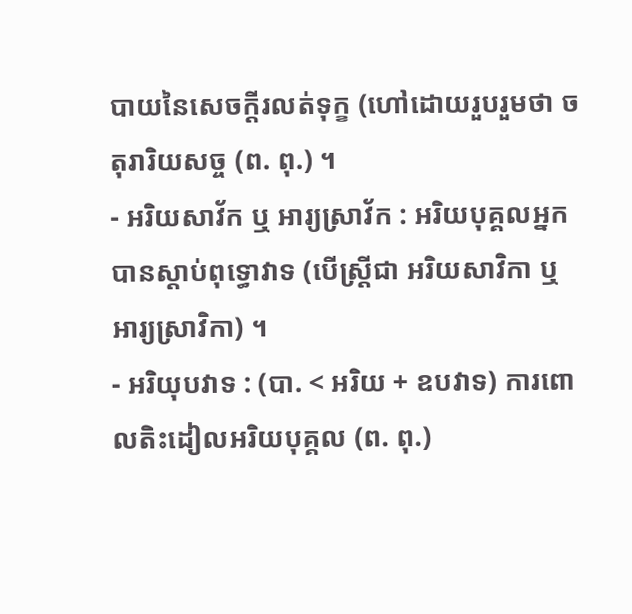បាយនៃសេចក្ដីរលត់ទុក្ខ (ហៅដោយរួបរួមថា ចតុរារិយសច្ច (ព. ពុ.) ។
- អរិយសាវ័ក ឬ អារ្យស្រាវ័ក : អរិយបុគ្គលអ្នកបានស្ដាប់ពុទ្ធោវាទ (បើស្ត្រីជា អរិយសាវិកា ឬ អារ្យស្រាវិកា) ។
- អរិយុបវាទ : (បា. < អរិយ + ឧបវាទ) ការពោលតិះដៀលអរិយបុគ្គល (ព. ពុ.)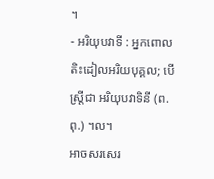។
- អរិយុបវាទី : អ្នកពោលតិះដៀលអរិយបុគ្គល; បើស្ត្រីជា អរិយុបវាទិនី (ព. ពុ.) ។ល។
អាចសរសេរ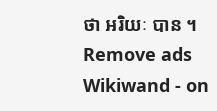ថា អរិយៈ បាន ។
Remove ads
Wikiwand - on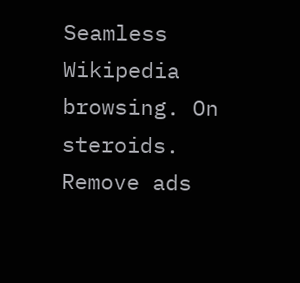Seamless Wikipedia browsing. On steroids.
Remove ads